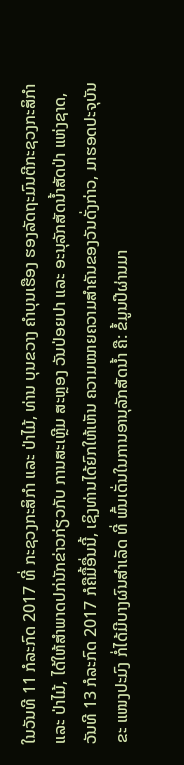ໃນວັນທີ 11 ກໍລະກົດ 2017 ທີ່ ກະຊວງກະສິກໍາ ແລະ ປ່າໄມ້, ທ່ານ ບຸນຂວາງ ຄໍາບຸນເຮືອງ ຮອງລັດຖະມົນຕີກະຊວງກະສິກໍາ ແລະ ປ່າໄມ້, ໄດ້ໃຫ້ສໍາພາດປກ່ນັກຂ່າວກ່ຽວກັບ ການສະເຫຼີມ ສະຫຼອງ ວັນປ່ອຍປາ ແລະ ອະນຸລັກສັດນໍ້າສັດປ່າ ແຫ່ງຊາດ, ວັນທີ 13 ກໍລະກົດ 2017 ກໍຄືມື້ອື່ນນີ້, ເຊິງທ່ານໄດ້ຍົກໃຫ້ເຫັນ ຄວາມໝາຍຄວາມສໍາຄັນຂອງວັນດັ່ງກ່າວ, ມາຮອດປະຈຸບັນ ຂະ ແໜງປະມົງ ກໍ່ໄດ້ມີບາງຜົນສໍາເລັດ ທີ່ ພົ້ນເດັ່ນໃນການອານຸລັກສັດນໍ້າ ຄື: ຂໍ້ມູນປີຜ່ານມາ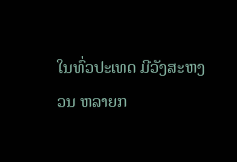ໃນທົ່ວປະເທດ ມີວັງສະຫງວນ ຫລາຍກ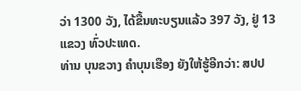ວ່າ 1300 ວັງ, ໄດ້ຂື້ນທະບຽນແລ້ວ 397 ວັງ, ຢູ່ 13 ແຂວງ ທົ່ວປະເທດ.
ທ່ານ ບຸນຂວາງ ຄໍາບຸນເຮືອງ ຍັງໃຫ້ຮູ້ອີກວ່າ: ສປປ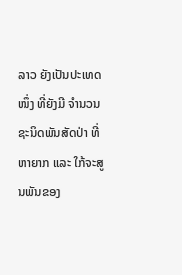ລາວ ຍັງເປັນປະເທດໜຶ່ງ ທີ່ຍັງມີ ຈໍານວນຊະນິດພັນສັດປ່າ ທີ່ຫາຍາກ ແລະ ໃກ້ຈະສູນພັນຂອງ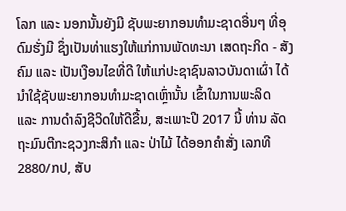ໂລກ ແລະ ນອກນັ້ນຍັງມີ ຊັບພະຍາກອນທໍາມະຊາດອື່ນໆ ທີ່ອຸດົມຮັ່ງມີ ຊຶ່ງເປັນທ່າແຮງໃຫ້ແກ່ການພັດທະນາ ເສດຖະກິດ - ສັງຄົມ ແລະ ເປັນເງືອນໄຂທີ່ດີ ໃຫ້ແກ່ປະຊາຊົນລາວບັນດາເຜົ່າ ໄດ້ນໍາໃຊ້ຊັບພະຍາກອນທໍາມະຊາດເຫຼົ່ານັ້ນ ເຂົ້າໃນການພະລິດ ແລະ ການດໍາລົງຊີວິດໃຫ້ດີຂື້ນ, ສະເພາະປີ 2017 ນີ້ ທ່ານ ລັດຖະມົນຕີກະຊວງກະສິກໍາ ແລະ ປ່າໄມ້ ໄດ້ອອກຄໍາສັ່ງ ເລກທີ 2880/ກປ, ສັບ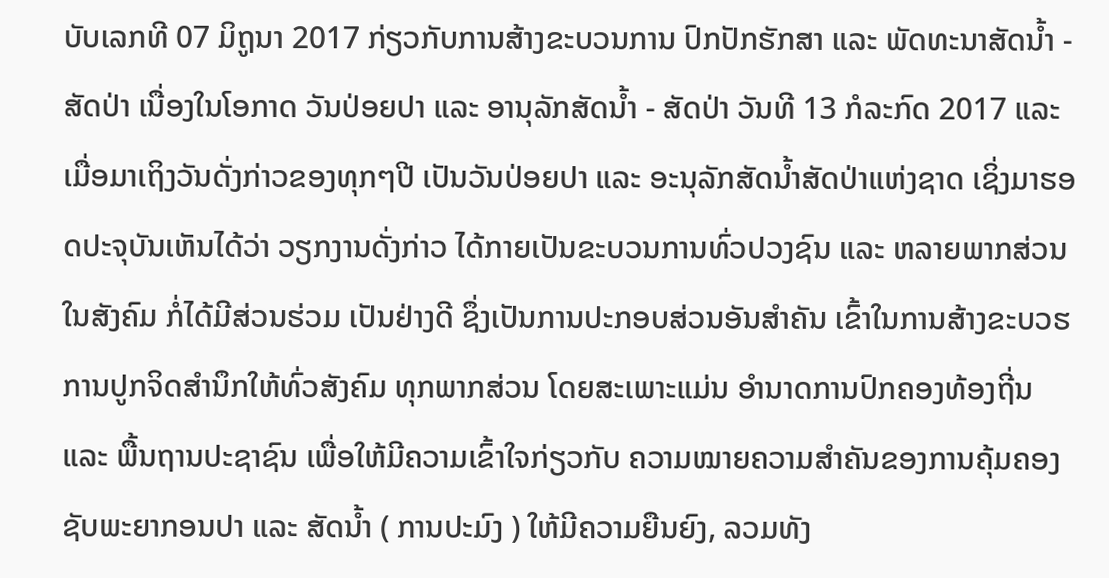ບັບເລກທີ 07 ມິຖູນາ 2017 ກ່ຽວກັບການສ້າງຂະບວນການ ປົກປັກຮັກສາ ແລະ ພັດທະນາສັດນໍ້າ - ສັດປ່າ ເນື່ອງໃນໂອກາດ ວັນປ່ອຍປາ ແລະ ອານຸລັກສັດນໍ້າ - ສັດປ່າ ວັນທີ 13 ກໍລະກົດ 2017 ແລະ ເມື່ອມາເຖິງວັນດັ່ງກ່າວຂອງທຸກໆປີ ເປັນວັນປ່ອຍປາ ແລະ ອະນຸລັກສັດນໍ້າສັດປ່າແຫ່ງຊາດ ເຊິ່ງມາຮອດປະຈຸບັນເຫັນໄດ້ວ່າ ວຽກງານດັ່ງກ່າວ ໄດ້ກາຍເປັນຂະບວນການທົ່ວປວງຊົນ ແລະ ຫລາຍພາກສ່ວນໃນສັງຄົມ ກໍ່ໄດ້ມີສ່ວນຮ່ວມ ເປັນຢ່າງດີ ຊຶ່ງເປັນການປະກອບສ່ວນອັນສໍາຄັນ ເຂົ້າໃນການສ້າງຂະບວຮການປູກຈິດສໍານຶກໃຫ້ທົ່ວສັງຄົມ ທຸກພາກສ່ວນ ໂດຍສະເພາະແມ່ນ ອໍານາດການປົກຄອງທ້ອງຖີ່ນ ແລະ ພື້ນຖານປະຊາຊົນ ເພື່ອໃຫ້ມີຄວາມເຂົ້າໃຈກ່ຽວກັບ ຄວາມໝາຍຄວາມສໍາຄັນຂອງການຄຸ້ມຄອງ ຊັບພະຍາກອນປາ ແລະ ສັດນໍ້າ ( ການປະມົງ ) ໃຫ້ມີຄວາມຍືນຍົງ, ລວມທັງ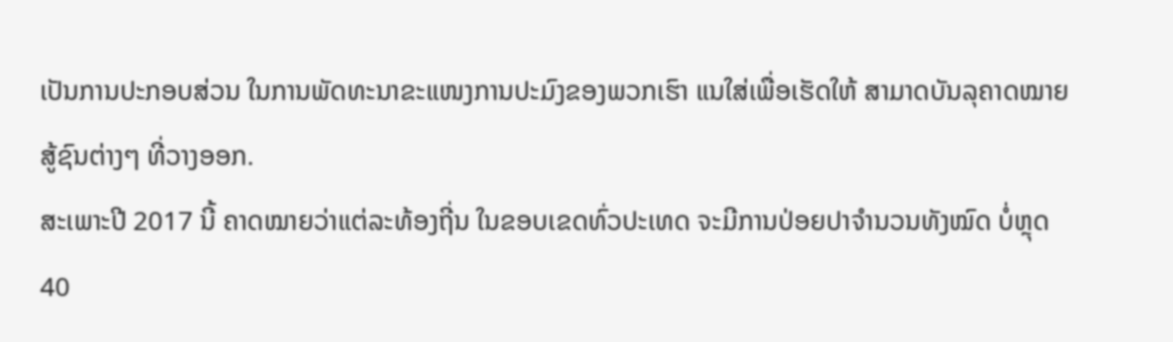ເປັນການປະກອບສ່ວນ ໃນການພັດທະນາຂະແໜງການປະມົງຂອງພວກເຮົາ ແນໃສ່ເພື່ອເຮັດໃຫ້ ສາມາດບັນລຸຄາດໝາຍສູ້ຊົນຕ່າງໆ ທີ່ວາງອອກ.
ສະເພາະປີ 2017 ນີ້ ຄາດໝາຍວ່າແຕ່ລະທ້ອງຖີ່ນ ໃນຂອບເຂດທົ່ວປະເທດ ຈະມີການປ່ອຍປາຈໍານວນທັງໝົດ ບໍ່ຫຼຸດ 40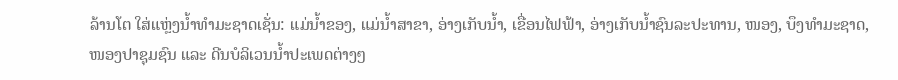ລ້ານໂຕ ໃສ່ແຫຼ່ງນໍ້າທໍາມະຊາດເຊັ່ນ: ແມ່ນໍ້າຂອງ, ແມ່ນໍ້າສາຂາ, ອ່າງເກັບນໍ້າ, ເຂື່ອນໄຟຟ້າ, ອ່າງເກັບນໍ້າຊົນລະປະທານ, ໜອງ, ບຶງທໍາມະຊາດ, ໜອງປາຊຸມຊົນ ແລະ ດີນບໍລິເວນນໍ້າປະເພດຕ່າງໆ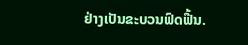ຢ່າງເປັນຂະບວນຟົດຟື້ນ.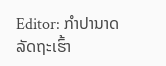Editor: ກຳປານາດ ລັດຖະເຮົ້າ